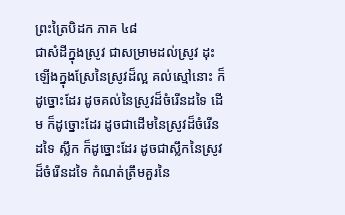ព្រះត្រៃបិដក ភាគ ៤៨
ជាសំដីក្នុងស្រូវ ជាសម្រាមដល់ស្រូវ ដុះឡើងក្នុងស្រែនៃស្រូវដ៏ល្អ គល់ស្មៅនោះ ក៏ដូច្នោះដែរ ដូចគល់នៃស្រូវដ៏ចំរើនដទៃ ដើម ក៏ដូច្នោះដែរ ដូចជាដើមនៃស្រូវដ៏ចំរើនដទៃ ស្លឹក ក៏ដូច្នោះដែរ ដូចជាស្លឹកនៃស្រូវ ដ៏ចំរើនដទៃ កំណត់ត្រឹមគួរនៃ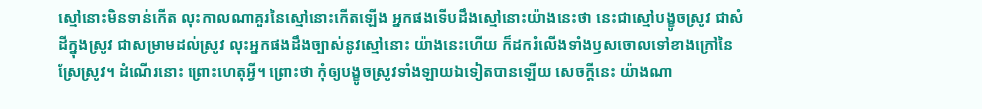ស្មៅនោះមិនទាន់កើត លុះកាលណាគួរនៃស្មៅនោះកើតឡើង អ្នកផងទើបដឹងស្មៅនោះយ៉ាងនេះថា នេះជាស្មៅបង្ខូចស្រូវ ជាសំដីក្នុងស្រូវ ជាសម្រាមដល់ស្រូវ លុះអ្នកផងដឹងច្បាស់នូវស្មៅនោះ យ៉ាងនេះហើយ ក៏ដករំលើងទាំងឫសចោលទៅខាងក្រៅនៃស្រែស្រូវ។ ដំណើរនោះ ព្រោះហេតុអ្វី។ ព្រោះថា កុំឲ្យបង្ខូចស្រូវទាំងឡាយឯទៀតបានឡើយ សេចក្ដីនេះ យ៉ាងណា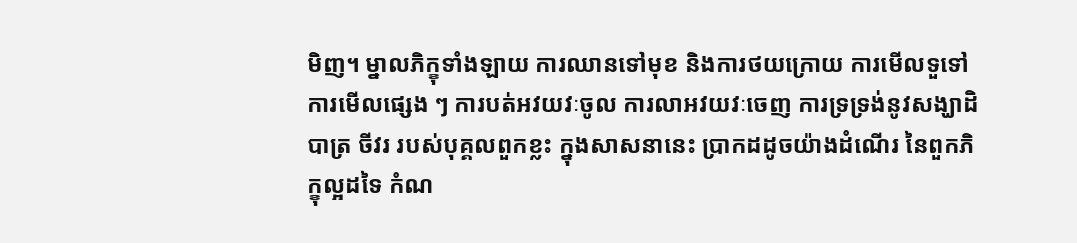មិញ។ ម្នាលភិក្ខុទាំងឡាយ ការឈានទៅមុខ និងការថយក្រោយ ការមើលទួទៅ ការមើលផ្សេង ៗ ការបត់អវយវៈចូល ការលាអវយវៈចេញ ការទ្រទ្រង់នូវសង្ឃាដិ បាត្រ ចីវរ របស់បុគ្គលពួកខ្លះ ក្នុងសាសនានេះ ប្រាកដដូចយ៉ាងដំណើរ នៃពួកភិក្ខុល្អដទៃ កំណ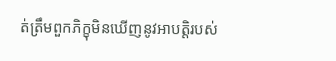ត់ត្រឹមពួកភិក្ខុមិនឃើញនូវអាបត្តិរបស់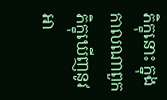ភិក្ខុនោះ ក្នុងកាលណាពួកភិក្ខុឃើញនូវអា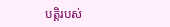បត្តិរបស់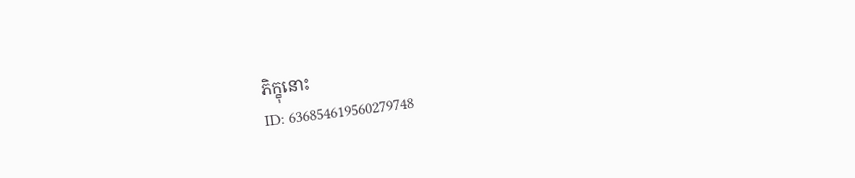ភិក្ខុនោះ
ID: 636854619560279748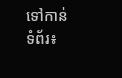ទៅកាន់ទំព័រ៖